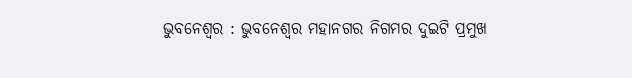ଭୁବନେଶ୍ୱର : ଭୁବନେଶ୍ୱର ମହାନଗର ନିଗମର ଦୁଇଟି ପ୍ରମୁଖ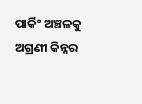ପାର୍କିଂ ଅଞ୍ଚଳକୁ ଅଗ୍ରଣୀ କିନ୍ନର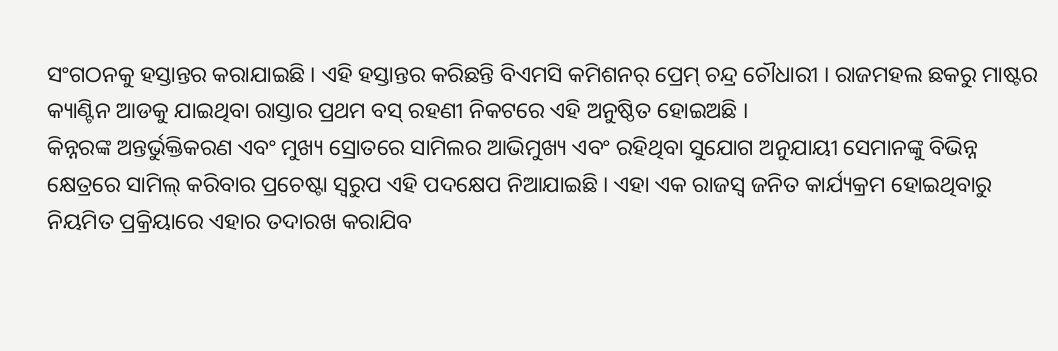ସଂଗଠନକୁ ହସ୍ତାନ୍ତର କରାଯାଇଛି । ଏହି ହସ୍ତାନ୍ତର କରିଛନ୍ତି ବିଏମସି କମିଶନର୍ ପ୍ରେମ୍ ଚନ୍ଦ୍ର ଚୌଧାରୀ । ରାଜମହଲ ଛକରୁ ମାଷ୍ଟର କ୍ୟାଣ୍ଟିନ ଆଡକୁ ଯାଇଥିବା ରାସ୍ତାର ପ୍ରଥମ ବସ୍ ରହଣୀ ନିକଟରେ ଏହି ଅନୁଷ୍ଠିତ ହୋଇଅଛି ।
କିନ୍ନରଙ୍କ ଅନ୍ତର୍ଭୁକ୍ତିକରଣ ଏବଂ ମୁଖ୍ୟ ସ୍ରୋତରେ ସାମିଲର ଆଭିମୁଖ୍ୟ ଏବଂ ରହିଥିବା ସୁଯୋଗ ଅନୁଯାୟୀ ସେମାନଙ୍କୁ ବିଭିନ୍ନ କ୍ଷେତ୍ରରେ ସାମିଲ୍ କରିବାର ପ୍ରଚେଷ୍ଟା ସ୍ୱରୁପ ଏହି ପଦକ୍ଷେପ ନିଆଯାଇଛି । ଏହା ଏକ ରାଜସ୍ୱ ଜନିତ କାର୍ଯ୍ୟକ୍ରମ ହୋଇଥିବାରୁ ନିୟମିତ ପ୍ରକ୍ରିୟାରେ ଏହାର ତଦାରଖ କରାଯିବ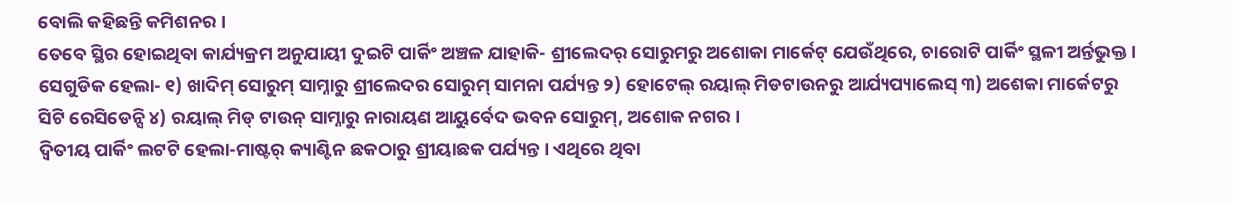ବୋଲି କହିଛନ୍ତି କମିଶନର ।
ତେବେ ସ୍ଥିର ହୋଇଥିବା କାର୍ଯ୍ୟକ୍ରମ ଅନୁଯାୟୀ ଦୁଇଟି ପାର୍କିଂ ଅଞ୍ଚଳ ଯାହାକି- ଶ୍ରୀଲେଦର୍ ସୋରୁମରୁ ଅଶୋକା ମାର୍କେଟ୍ ଯେଉଁଥିରେ, ଚାରୋଟି ପାର୍କିଂ ସ୍ଥଳୀ ଅର୍ନ୍ତଭୁକ୍ତ । ସେଗୁଡିକ ହେଲା- ୧) ଖାଦିମ୍ ସୋରୁମ୍ ସାମ୍ନାରୁ ଶ୍ରୀଲେଦର ସୋରୁମ୍ ସାମନା ପର୍ଯ୍ୟନ୍ତ ୨) ହୋଟେଲ୍ ରୟାଲ୍ ମିଡଟାଉନରୁ ଆର୍ଯ୍ୟପ୍ୟାଲେସ୍ ୩) ଅଶେକା ମାର୍କେଟରୁ ସିଟି ରେସିଡେନ୍ସି ୪) ରୟାଲ୍ ମିଡ୍ ଟାଉନ୍ ସାମ୍ନାରୁ ନାରାୟଣ ଆୟୁର୍ବେଦ ଭବନ ସୋରୁମ୍, ଅଶୋକ ନଗର ।
ଦ୍ୱିତୀୟ ପାର୍କିଂ ଲଟଟି ହେଲା-ମାଷ୍ଟର୍ କ୍ୟାଣ୍ଟିନ ଛକଠାରୁ ଶ୍ରୀୟାଛକ ପର୍ଯ୍ୟନ୍ତ । ଏଥିରେ ଥିବା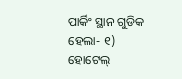ପାର୍କିଂ ସ୍ଥାନ ଗୁଡିକ ହେଲା- ୧) ହୋଟେଲ୍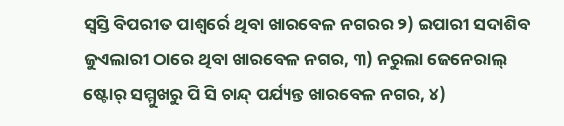ସ୍ୱସ୍ତି ବିପରୀତ ପାଶ୍ୱର୍ରେ ଥିବା ଖାରବେଳ ନଗରର ୨) ଇପାରୀ ସଦାଶିବ ଜୁଏଲାରୀ ଠାରେ ଥିବା ଖାରବେଳ ନଗର, ୩) ନରୁଲା ଜେନେରାଲ୍ ଷ୍ଟୋର୍ ସମ୍ମୁଖରୁ ପି ସି ଚାନ୍ଦ୍ ପର୍ଯ୍ୟନ୍ତ ଖାରବେଳ ନଗର, ୪)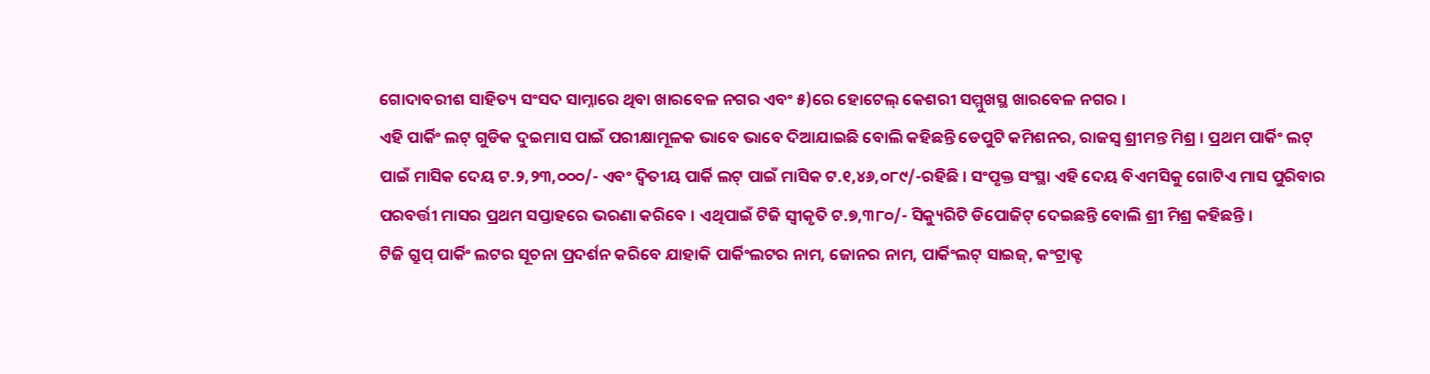ଗୋଦାବରୀଶ ସାହିତ୍ୟ ସଂସଦ ସାମ୍ନାରେ ଥିବା ଖାରବେଳ ନଗର ଏବଂ ୫)ରେ ହୋଟେଲ୍ କେଶରୀ ସମ୍ମୁଖସ୍ଥ ଖାରବେଳ ନଗର ।
ଏହି ପାର୍କିଂ ଲଟ୍ ଗୁଡିକ ଦୁଇମାସ ପାଇଁ ପରୀକ୍ଷାମୂଳକ ଭାବେ ଭାବେ ଦିଆଯାଇଛି ବୋଲି କହିଛନ୍ତି ଡେପୁଟି କମିଶନର, ରାଜସ୍ୱ ଶ୍ରୀମନ୍ତ ମିଶ୍ର । ପ୍ରଥମ ପାର୍କିଂ ଲଟ୍ ପାଇଁ ମାସିକ ଦେୟ ଟ.୨,୨୩,୦୦୦/- ଏବଂ ଦ୍ୱିତୀୟ ପାର୍କି ଲଟ୍ ପାଇଁ ମାସିକ ଟ.୧,୪୬,୦୮୯/-ରହିଛି । ସଂପୃକ୍ତ ସଂସ୍ଥା ଏହି ଦେୟ ବିଏମସିକୁ ଗୋଟିଏ ମାସ ପୁରିବାର ପରବର୍ତ୍ତୀ ମାସର ପ୍ରଥମ ସପ୍ତାହରେ ଭରଣା କରିବେ । ଏଥିପାଇଁ ଟିଜି ସ୍ୱୀକୃତି ଟ.୭,୩୮୦/- ସିକ୍ୟୁରିଟି ଡିପୋଜିଟ୍ ଦେଇଛନ୍ତି ବୋଲି ଶ୍ରୀ ମିଶ୍ର କହିଛନ୍ତି ।
ଟିଜି ଗ୍ରୁପ୍ ପାର୍କିଂ ଲଟର ସୂଚନା ପ୍ରଦର୍ଶନ କରିବେ ଯାହାକି ପାର୍କିଂଲଟର ନାମ, ଜୋନର ନାମ, ପାର୍କିଂଲଟ୍ ସାଇଜ୍, କଂଟ୍ରାକ୍ଟ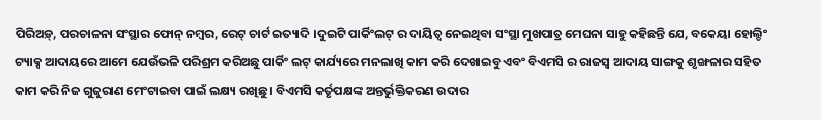ପିରିଅଡ଼୍, ପରଚାଳନା ସଂସ୍ଥାର ଫୋନ୍ ନମ୍ବର, ରେଟ୍ ଚାର୍ଟ ଇତ୍ୟାଦି ।ଦୁଇଟି ପାର୍କିଂଲଟ୍ ର ଦାୟିତ୍ୱ ନେଇଥିବା ସଂସ୍ଥା ମୁଖପାତ୍ର ମେଘନା ସାହୁ କହିଛନ୍ତି ଯେ, ବକେୟା ହୋଲ୍ଡିଂ ଟ୍ୟାକ୍ସ ଆଦାୟରେ ଆମେ ଯେଉଁଭଳି ପରିଶ୍ରମ କରିଅଛୁ ପାର୍କିଂ ଲଟ୍ କାର୍ଯ୍ୟରେ ମନଲାଖି କାମ କରି ଦେଖାଇବୁ ଏବଂ ବିଏମସି ର ରାଜସ୍ୱ ଆଦାୟ ସାଙ୍ଗକୁ ଶୃଙ୍ଖଳାର ସହିତ କାମ କରି ନିଜ ଗୁଜୁରାଣ ମେଂଟାଇବା ପାଇଁ ଲକ୍ଷ୍ୟ ରଖିଛୁ । ବିଏମସି କର୍ତୃପକ୍ଷଙ୍କ ଅନ୍ତର୍ଭୁକ୍ତିକରଣ ଉଦାର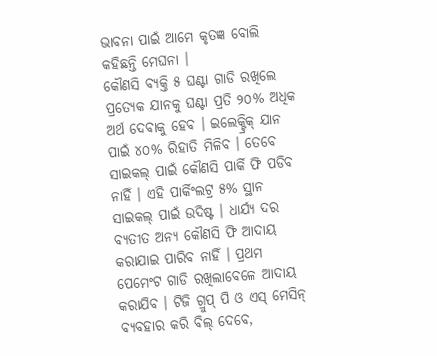ଭାବନା ପାଇଁ ଆମେ କୃତଜ୍ଞ ବୋଲି କହିଛନ୍ତି ମେଘନା ।
କୌଣସି ବ୍ୟକ୍ତି ୫ ଘଣ୍ଟା ଗାଡି ରଖିଲେ ପ୍ରତ୍ୟେକ ଯାନକୁ ଘଣ୍ଟା ପ୍ରତି ୨୦% ଅଧିକ ଅର୍ଥ ଦେବାକୁ ହେବ । ଇଲେକ୍ଟ୍ରିକ୍ ଯାନ ପାଇଁ ୪୦% ରିହାତି ମିଳିବ । ତେବେ ସାଇକଲ୍ ପାଇଁ କୌଣସି ପାର୍କି ଫି ପଡିବ ନାହିଁ । ଏହି ପାର୍କିଂଲଟ୍ର ୫% ସ୍ଥାନ ସାଇକଲ୍ ପାଇଁ ଉଦିଷ୍ଟ । ଧାର୍ଯ୍ୟ ଦର ବ୍ୟତୀତ ଅନ୍ୟ କୌଣସି ଫି ଆଦାୟ କରାଯାଇ ପାରିବ ନାହିଁ । ପ୍ରଥମ ପେମେଂଟ ଗାଡି ରଖିଲାବେଳେ ଆଦାୟ କରାଯିବ । ଟିଜି ଗ୍ରୁପ୍ ପି ଓ ଏସ୍ ମେସିନ୍ ବ୍ୟବହାର କରି ବିଲ୍ ଦେବେ,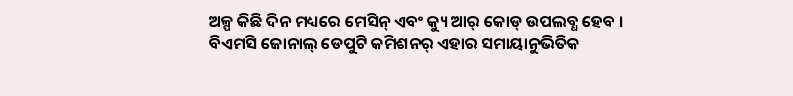ଅଳ୍ପ କିଛି ଦିନ ମଧ୍ୟରେ ମେସିନ୍ ଏବଂ କ୍ୟୁ ଆର୍ କୋଡ୍ ଉପଲବ୍ଧ ହେବ ।
ବିଏମସି ଜୋନାଲ୍ ଡେପୁଟି କମିଶନର୍ ଏହାର ସମାୟାନୁଭିତିକ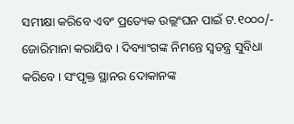ସମୀକ୍ଷା କରିବେ ଏବଂ ପ୍ରତ୍ୟେକ ଉଲ୍ଲଂଘନ ପାଇଁ ଟ.୧୦୦୦/- ଜୋରିମାନା କରାଯିବ । ଦିବ୍ୟାଂଗଙ୍କ ନିମନ୍ତେ ସ୍ୱତନ୍ତ୍ର ସୁବିଧା କରିବେ । ସଂପୃକ୍ତ ସ୍ଥାନର ଦୋକାନଙ୍କ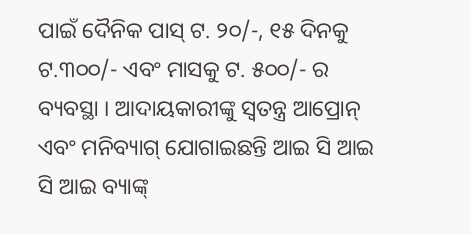ପାଇଁ ଦୈନିକ ପାସ୍ ଟ. ୨୦/-, ୧୫ ଦିନକୁ ଟ.୩୦୦/- ଏବଂ ମାସକୁ ଟ. ୫୦୦/- ର ବ୍ୟବସ୍ଥା । ଆଦାୟକାରୀଙ୍କୁ ସ୍ୱତନ୍ତ୍ର ଆପ୍ରୋନ୍ ଏବଂ ମନିବ୍ୟାଗ୍ ଯୋଗାଇଛନ୍ତି ଆଇ ସି ଆଇ ସି ଆଇ ବ୍ୟାଙ୍କ୍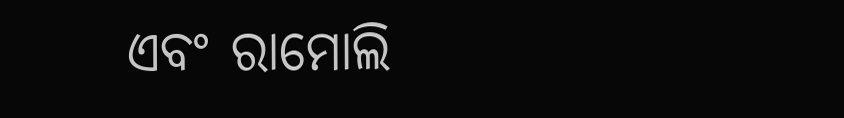ଏବଂ ରାମୋଲି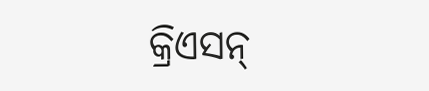କ୍ରିଏସନ୍